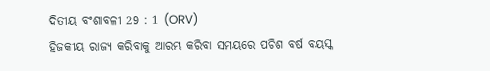ଦିତୀୟ ବଂଶାବଳୀ 29 : 1 (ORV)
ହିଜକୀୟ ରାଜ୍ୟ କରିବାକୁ ଆରମ୍ଭ କରିବା ସମୟରେ ପଚିଶ ବର୍ଷ ବୟସ୍କ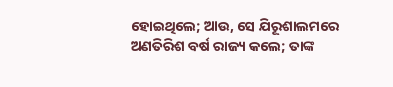ହୋଇଥିଲେ; ଆଉ, ସେ ଯିରୂଶାଲମରେ ଅଣତିରିଶ ବର୍ଷ ରାଜ୍ୟ କଲେ; ତାଙ୍କ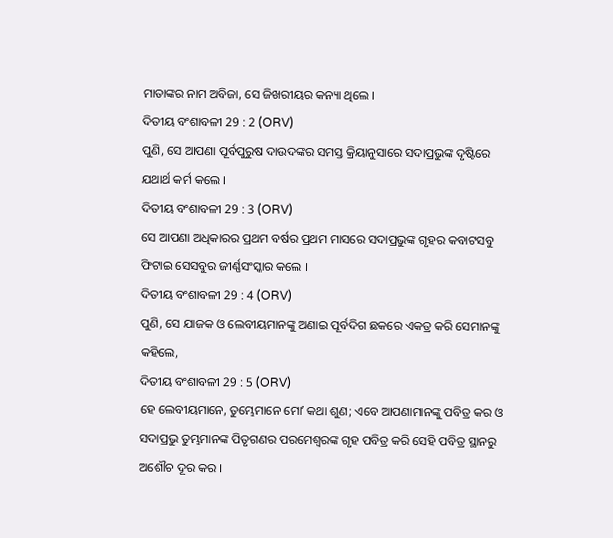ମାତାଙ୍କର ନାମ ଅବିଜା, ସେ ଜିଖରୀୟର କନ୍ୟା ଥିଲେ ।
ଦିତୀୟ ବଂଶାବଳୀ 29 : 2 (ORV)
ପୁଣି, ସେ ଆପଣା ପୂର୍ବପୁରୁଷ ଦାଉଦଙ୍କର ସମସ୍ତ କ୍ରିୟାନୁସାରେ ସଦାପ୍ରଭୁଙ୍କ ଦୃଷ୍ଟିରେ ଯଥାର୍ଥ କର୍ମ କଲେ ।
ଦିତୀୟ ବଂଶାବଳୀ 29 : 3 (ORV)
ସେ ଆପଣା ଅଧିକାରର ପ୍ରଥମ ବର୍ଷର ପ୍ରଥମ ମାସରେ ସଦାପ୍ରଭୁଙ୍କ ଗୃହର କବାଟସବୁ ଫିଟାଇ ସେସବୁର ଜୀର୍ଣ୍ଣସଂସ୍କାର କଲେ ।
ଦିତୀୟ ବଂଶାବଳୀ 29 : 4 (ORV)
ପୁଣି, ସେ ଯାଜକ ଓ ଲେବୀୟମାନଙ୍କୁ ଅଣାଇ ପୂର୍ବଦିଗ ଛକରେ ଏକତ୍ର କରି ସେମାନଙ୍କୁ କହିଲେ,
ଦିତୀୟ ବଂଶାବଳୀ 29 : 5 (ORV)
ହେ ଲେବୀୟମାନେ, ତୁମ୍ଭେମାନେ ମୋʼ କଥା ଶୁଣ; ଏବେ ଆପଣାମାନଙ୍କୁ ପବିତ୍ର କର ଓ ସଦାପ୍ରଭୁ ତୁମ୍ଭମାନଙ୍କ ପିତୃଗଣର ପରମେଶ୍ଵରଙ୍କ ଗୃହ ପବିତ୍ର କରି ସେହି ପବିତ୍ର ସ୍ଥାନରୁ ଅଶୌଚ ଦୂର କର ।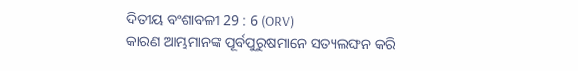ଦିତୀୟ ବଂଶାବଳୀ 29 : 6 (ORV)
କାରଣ ଆମ୍ଭମାନଙ୍କ ପୂର୍ବପୁରୁଷମାନେ ସତ୍ୟଲଙ୍ଘନ କରି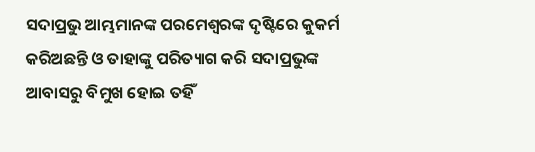ସଦାପ୍ରଭୁ ଆମ୍ଭମାନଙ୍କ ପରମେଶ୍ଵରଙ୍କ ଦୃଷ୍ଟିରେ କୁକର୍ମ କରିଅଛନ୍ତି ଓ ତାହାଙ୍କୁ ପରିତ୍ୟାଗ କରି ସଦାପ୍ରଭୁଙ୍କ ଆବାସରୁ ବିମୁଖ ହୋଇ ତହିଁ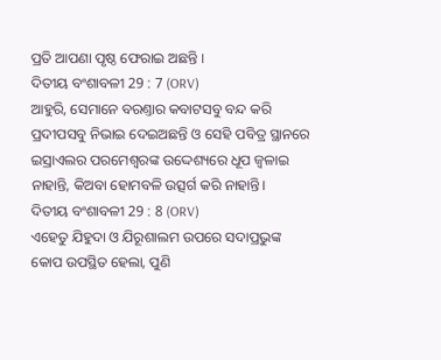ପ୍ରତି ଆପଣା ପୃଷ୍ଠ ଫେରାଇ ଅଛନ୍ତି ।
ଦିତୀୟ ବଂଶାବଳୀ 29 : 7 (ORV)
ଆହୁରି, ସେମାନେ ବରଣ୍ତାର କବାଟସବୁ ବନ୍ଦ କରି ପ୍ରଦୀପସବୁ ନିଭାଇ ଦେଇଅଛନ୍ତି ଓ ସେହି ପବିତ୍ର ସ୍ଥାନରେ ଇସ୍ରାଏଲର ପରମେଶ୍ଵରଙ୍କ ଉଦ୍ଦେଶ୍ୟରେ ଧୂପ ଜ୍ଵଳାଇ ନାହାନ୍ତି, କିଅବା ହୋମବଳି ଉତ୍ସର୍ଗ କରି ନାହାନ୍ତି।
ଦିତୀୟ ବଂଶାବଳୀ 29 : 8 (ORV)
ଏହେତୁ ଯିହୁଦା ଓ ଯିରୂଶାଲମ ଉପରେ ସଦାପ୍ରଭୁଙ୍କ କୋପ ଉପସ୍ଥିତ ହେଲା, ପୁଣି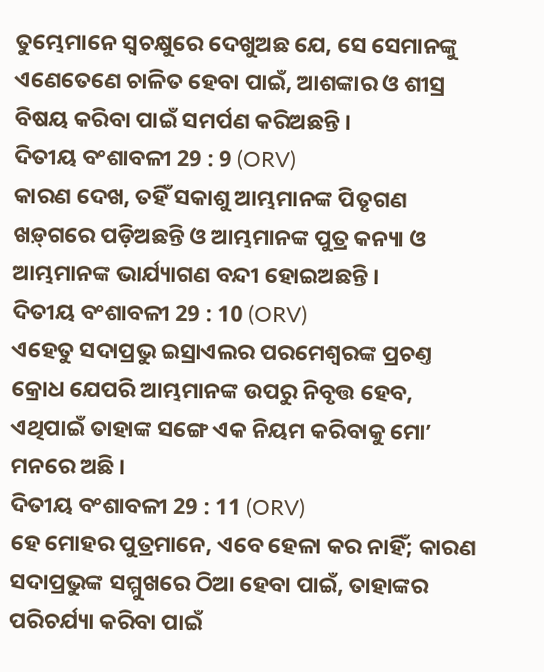ତୁମ୍ଭେମାନେ ସ୍ଵଚକ୍ଷୁରେ ଦେଖୁଅଛ ଯେ, ସେ ସେମାନଙ୍କୁ ଏଣେତେଣେ ଚାଳିତ ହେବା ପାଇଁ, ଆଶଙ୍କାର ଓ ଶୀସ୍ର ବିଷୟ କରିବା ପାଇଁ ସମର୍ପଣ କରିଅଛନ୍ତି ।
ଦିତୀୟ ବଂଶାବଳୀ 29 : 9 (ORV)
କାରଣ ଦେଖ, ତହିଁ ସକାଶୁ ଆମ୍ଭମାନଙ୍କ ପିତୃଗଣ ଖଡ଼୍‍ଗରେ ପଡ଼ିଅଛନ୍ତି ଓ ଆମ୍ଭମାନଙ୍କ ପୁତ୍ର କନ୍ୟା ଓ ଆମ୍ଭମାନଙ୍କ ଭାର୍ଯ୍ୟାଗଣ ବନ୍ଦୀ ହୋଇଅଛନ୍ତି ।
ଦିତୀୟ ବଂଶାବଳୀ 29 : 10 (ORV)
ଏହେତୁ ସଦାପ୍ରଭୁ ଇସ୍ରାଏଲର ପରମେଶ୍ଵରଙ୍କ ପ୍ରଚଣ୍ତ କ୍ରୋଧ ଯେପରି ଆମ୍ଭମାନଙ୍କ ଉପରୁ ନିବୃତ୍ତ ହେବ, ଏଥିପାଇଁ ତାହାଙ୍କ ସଙ୍ଗେ ଏକ ନିୟମ କରିବାକୁ ମୋʼ ମନରେ ଅଛି ।
ଦିତୀୟ ବଂଶାବଳୀ 29 : 11 (ORV)
ହେ ମୋହର ପୁତ୍ରମାନେ, ଏବେ ହେଳା କର ନାହିଁ; କାରଣ ସଦାପ୍ରଭୁଙ୍କ ସମ୍ମୁଖରେ ଠିଆ ହେବା ପାଇଁ, ତାହାଙ୍କର ପରିଚର୍ଯ୍ୟା କରିବା ପାଇଁ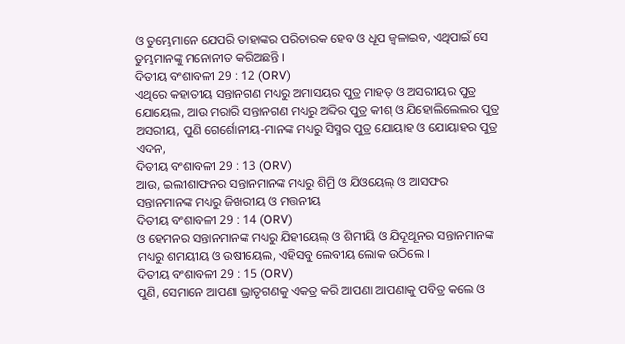ଓ ତୁମ୍ଭେମାନେ ଯେପରି ତାହାଙ୍କର ପରିଚାରକ ହେବ ଓ ଧୂପ ଜ୍ଵଳାଇବ, ଏଥିପାଇଁ ସେ ତୁମ୍ଭମାନଙ୍କୁ ମନୋନୀତ କରିଅଛନ୍ତି ।
ଦିତୀୟ ବଂଶାବଳୀ 29 : 12 (ORV)
ଏଥିରେ କହାତୀୟ ସନ୍ତାନଗଣ ମଧ୍ୟରୁ ଅମାସୟର ପୁତ୍ର ମାହତ୍ ଓ ଅସରୀୟର ପୁତ୍ର ଯୋୟେଲ, ଆଉ ମରାରି ସନ୍ତାନଗଣ ମଧ୍ୟରୁ ଅବ୍ଦିର ପୁତ୍ର କୀଶ୍ ଓ ଯିହୋଲିଲେଲର ପୁତ୍ର ଅସରୀୟ, ପୁଣି ଗେର୍ଶୋନୀୟ-ମାନଙ୍କ ମଧ୍ୟରୁ ସିସ୍ମର ପୁତ୍ର ଯୋୟାହ ଓ ଯୋୟାହର ପୁତ୍ର ଏଦନ,
ଦିତୀୟ ବଂଶାବଳୀ 29 : 13 (ORV)
ଆଉ, ଇଲୀଶାଫନର ସନ୍ତାନମାନଙ୍କ ମଧ୍ୟରୁ ଶିମ୍ରି ଓ ଯିଓୟେଲ୍ ଓ ଆସଫର ସନ୍ତାନମାନଙ୍କ ମଧ୍ୟରୁ ଜିଖରୀୟ ଓ ମତ୍ତନୀୟ
ଦିତୀୟ ବଂଶାବଳୀ 29 : 14 (ORV)
ଓ ହେମନର ସନ୍ତାନମାନଙ୍କ ମଧ୍ୟରୁ ଯିହୀୟେଲ୍ ଓ ଶିମୀୟି ଓ ଯିଦୂଥୂନର ସନ୍ତାନମାନଙ୍କ ମଧ୍ୟରୁ ଶମୟୀୟ ଓ ଉଷୀୟେଲ, ଏହିସବୁ ଲେବୀୟ ଲୋକ ଉଠିଲେ ।
ଦିତୀୟ ବଂଶାବଳୀ 29 : 15 (ORV)
ପୁଣି, ସେମାନେ ଆପଣା ଭ୍ରାତୃଗଣକୁ ଏକତ୍ର କରି ଆପଣା ଆପଣାକୁ ପବିତ୍ର କଲେ ଓ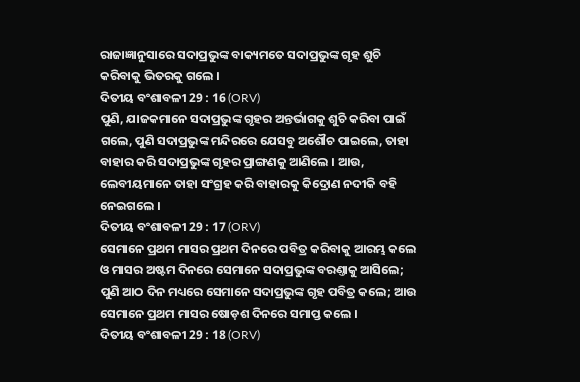ରାଜାଜ୍ଞାନୁସାରେ ସଦାପ୍ରଭୁଙ୍କ ବାକ୍ୟମତେ ସଦାପ୍ରଭୁଙ୍କ ଗୃହ ଶୁଚି କରିବାକୁ ଭିତରକୁ ଗଲେ ।
ଦିତୀୟ ବଂଶାବଳୀ 29 : 16 (ORV)
ପୁଣି, ଯାଜକମାନେ ସଦାପ୍ରଭୁଙ୍କ ଗୃହର ଅନ୍ତର୍ଭାଗକୁ ଶୁଚି କରିବା ପାଇଁ ଗଲେ, ପୁଣି ସଦାପ୍ରଭୁଙ୍କ ମନ୍ଦିରରେ ଯେସବୁ ଅଶୌଚ ପାଇଲେ, ତାହା ବାହାର କରି ସଦାପ୍ରଭୁଙ୍କ ଗୃହର ପ୍ରାଙ୍ଗଣକୁ ଆଣିଲେ । ଆଉ, ଲେବୀୟମାନେ ତାହା ସଂଗ୍ରହ କରି ବାହାରକୁ କିଦ୍ରୋଣ ନଦୀକି ବହି ନେଇଗଲେ ।
ଦିତୀୟ ବଂଶାବଳୀ 29 : 17 (ORV)
ସେମାନେ ପ୍ରଥମ ମାସର ପ୍ରଥମ ଦିନରେ ପବିତ୍ର କରିବାକୁ ଆରମ୍ଭ କଲେ ଓ ମାସର ଅଷ୍ଟମ ଦିନରେ ସେମାନେ ସଦାପ୍ରଭୁଙ୍କ ବରଣ୍ତାକୁ ଆସିଲେ; ପୁଣି ଆଠ ଦିନ ମଧ୍ୟରେ ସେମାନେ ସଦାପ୍ରଭୁଙ୍କ ଗୃହ ପବିତ୍ର କଲେ; ଆଉ ସେମାନେ ପ୍ରଥମ ମାସର ଷୋଡ଼ଶ ଦିନରେ ସମାପ୍ତ କଲେ ।
ଦିତୀୟ ବଂଶାବଳୀ 29 : 18 (ORV)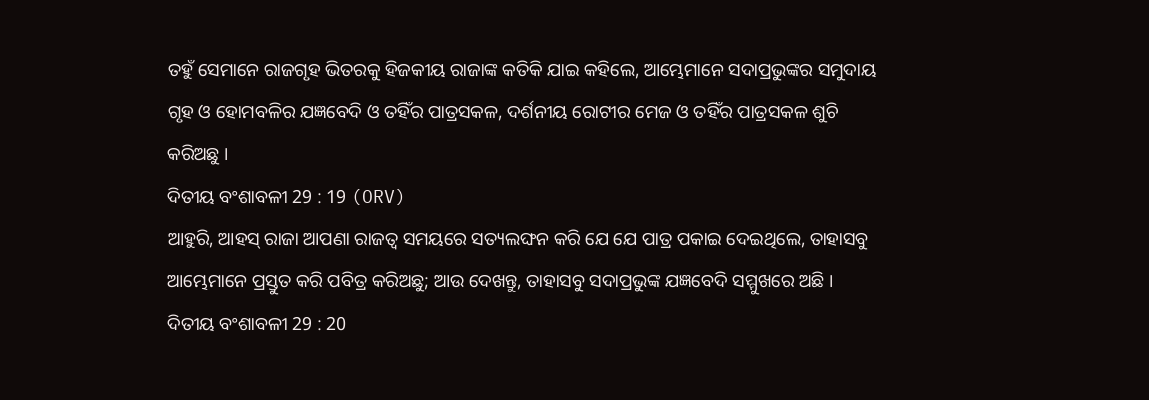ତହୁଁ ସେମାନେ ରାଜଗୃହ ଭିତରକୁ ହିଜକୀୟ ରାଜାଙ୍କ କତିକି ଯାଇ କହିଲେ, ଆମ୍ଭେମାନେ ସଦାପ୍ରଭୁଙ୍କର ସମୁଦାୟ ଗୃହ ଓ ହୋମବଳିର ଯଜ୍ଞବେଦି ଓ ତହିଁର ପାତ୍ରସକଳ, ଦର୍ଶନୀୟ ରୋଟୀର ମେଜ ଓ ତହିଁର ପାତ୍ରସକଳ ଶୁଚି କରିଅଛୁ ।
ଦିତୀୟ ବଂଶାବଳୀ 29 : 19 (ORV)
ଆହୁରି, ଆହସ୍ ରାଜା ଆପଣା ରାଜତ୍ଵ ସମୟରେ ସତ୍ୟଲଙ୍ଘନ କରି ଯେ ଯେ ପାତ୍ର ପକାଇ ଦେଇଥିଲେ, ତାହାସବୁ ଆମ୍ଭେମାନେ ପ୍ରସ୍ତୁତ କରି ପବିତ୍ର କରିଅଛୁ; ଆଉ ଦେଖନ୍ତୁ, ତାହାସବୁ ସଦାପ୍ରଭୁଙ୍କ ଯଜ୍ଞବେଦି ସମ୍ମୁଖରେ ଅଛି ।
ଦିତୀୟ ବଂଶାବଳୀ 29 : 20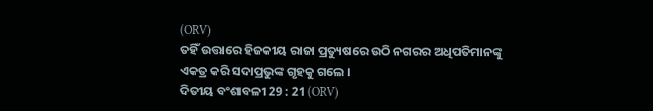(ORV)
ତହିଁ ଉତ୍ତାରେ ହିଜକୀୟ ରାଜା ପ୍ରତ୍ୟୁଷରେ ଉଠି ନଗରର ଅଧିପତିମାନଙ୍କୁ ଏକତ୍ର କରି ସଦାପ୍ରଭୁଙ୍କ ଗୃହକୁ ଗଲେ ।
ଦିତୀୟ ବଂଶାବଳୀ 29 : 21 (ORV)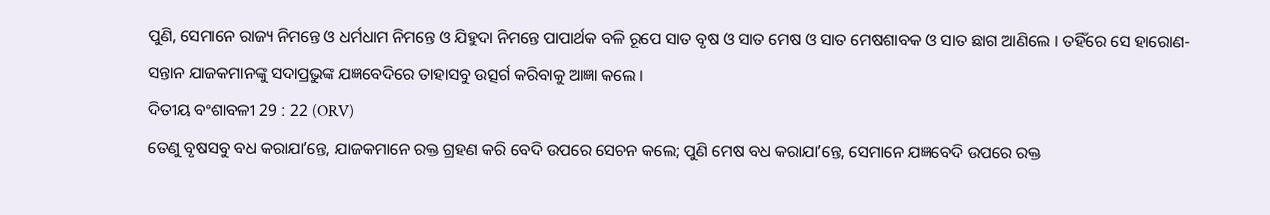ପୁଣି, ସେମାନେ ରାଜ୍ୟ ନିମନ୍ତେ ଓ ଧର୍ମଧାମ ନିମନ୍ତେ ଓ ଯିହୁଦା ନିମନ୍ତେ ପାପାର୍ଥକ ବଳି ରୂପେ ସାତ ବୃଷ ଓ ସାତ ମେଷ ଓ ସାତ ମେଷଶାବକ ଓ ସାତ ଛାଗ ଆଣିଲେ । ତହିଁରେ ସେ ହାରୋଣ-ସନ୍ତାନ ଯାଜକମାନଙ୍କୁ ସଦାପ୍ରଭୁଙ୍କ ଯଜ୍ଞବେଦିରେ ତାହାସବୁ ଉତ୍ସର୍ଗ କରିବାକୁ ଆଜ୍ଞା କଲେ ।
ଦିତୀୟ ବଂଶାବଳୀ 29 : 22 (ORV)
ତେଣୁ ବୃଷସବୁ ବଧ କରାଯାʼନ୍ତେ, ଯାଜକମାନେ ରକ୍ତ ଗ୍ରହଣ କରି ବେଦି ଉପରେ ସେଚନ କଲେ; ପୁଣି ମେଷ ବଧ କରାଯାʼନ୍ତେ, ସେମାନେ ଯଜ୍ଞବେଦି ଉପରେ ରକ୍ତ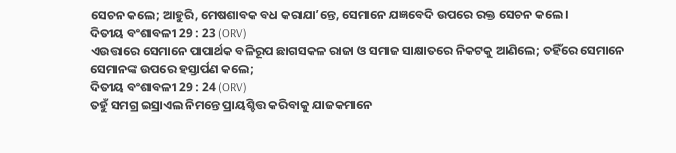ସେଚନ କଲେ; ଆହୁରି, ମେଷଶାବକ ବଧ କରାଯାʼନ୍ତେ, ସେମାନେ ଯଜ୍ଞବେଦି ଉପରେ ରକ୍ତ ସେଚନ କଲେ ।
ଦିତୀୟ ବଂଶାବଳୀ 29 : 23 (ORV)
ଏଉତ୍ତାରେ ସେମାନେ ପାପାର୍ଥକ ବଳିରୂପ ଛାଗସକଳ ରାଜା ଓ ସମାଜ ସାକ୍ଷାତରେ ନିକଟକୁ ଆଣିଲେ; ତହିଁରେ ସେମାନେ ସେମାନଙ୍କ ଉପରେ ହସ୍ତାର୍ପଣ କଲେ;
ଦିତୀୟ ବଂଶାବଳୀ 29 : 24 (ORV)
ତହୁଁ ସମଗ୍ର ଇସ୍ରାଏଲ ନିମନ୍ତେ ପ୍ରାୟଶ୍ଚିତ୍ତ କରିବାକୁ ଯାଜକମାନେ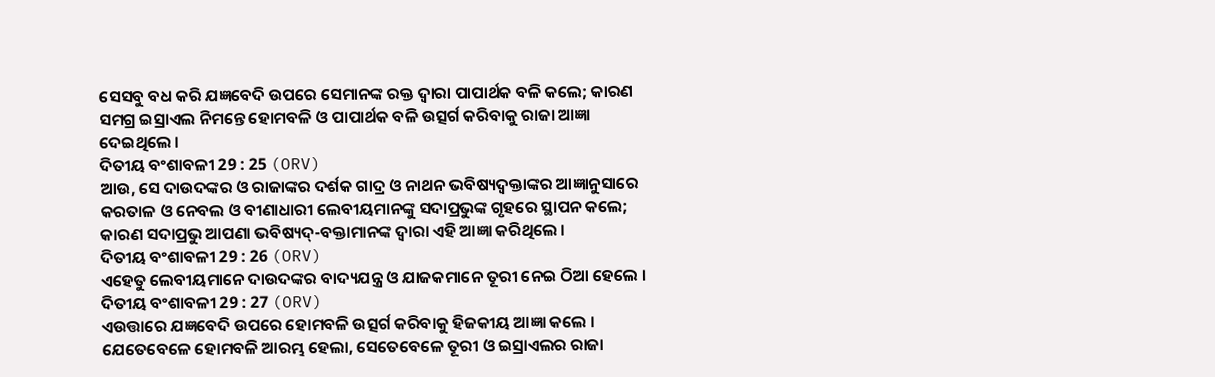ସେସବୁ ବଧ କରି ଯଜ୍ଞବେଦି ଉପରେ ସେମାନଙ୍କ ରକ୍ତ ଦ୍ଵାରା ପାପାର୍ଥକ ବଳି କଲେ; କାରଣ ସମଗ୍ର ଇସ୍ରାଏଲ ନିମନ୍ତେ ହୋମବଳି ଓ ପାପାର୍ଥକ ବଳି ଉତ୍ସର୍ଗ କରିବାକୁ ରାଜା ଆଜ୍ଞା ଦେଇଥିଲେ ।
ଦିତୀୟ ବଂଶାବଳୀ 29 : 25 (ORV)
ଆଉ, ସେ ଦାଉଦଙ୍କର ଓ ରାଜାଙ୍କର ଦର୍ଶକ ଗାଦ୍ର ଓ ନାଥନ ଭବିଷ୍ୟଦ୍ବକ୍ତାଙ୍କର ଆଜ୍ଞାନୁସାରେ କରତାଳ ଓ ନେବଲ ଓ ବୀଣାଧାରୀ ଲେବୀୟମାନଙ୍କୁ ସଦାପ୍ରଭୁଙ୍କ ଗୃହରେ ସ୍ଥାପନ କଲେ; କାରଣ ସଦାପ୍ରଭୁ ଆପଣା ଭବିଷ୍ୟଦ୍-ବକ୍ତାମାନଙ୍କ ଦ୍ଵାରା ଏହି ଆଜ୍ଞା କରିଥିଲେ ।
ଦିତୀୟ ବଂଶାବଳୀ 29 : 26 (ORV)
ଏହେତୁ ଲେବୀୟମାନେ ଦାଉଦଙ୍କର ବାଦ୍ୟଯନ୍ତ୍ର ଓ ଯାଜକମାନେ ତୂରୀ ନେଇ ଠିଆ ହେଲେ ।
ଦିତୀୟ ବଂଶାବଳୀ 29 : 27 (ORV)
ଏଉତ୍ତାରେ ଯଜ୍ଞବେଦି ଉପରେ ହୋମବଳି ଉତ୍ସର୍ଗ କରିବାକୁ ହିଜକୀୟ ଆଜ୍ଞା କଲେ । ଯେତେବେଳେ ହୋମବଳି ଆରମ୍ଭ ହେଲା, ସେତେବେଳେ ତୂରୀ ଓ ଇସ୍ରାଏଲର ରାଜା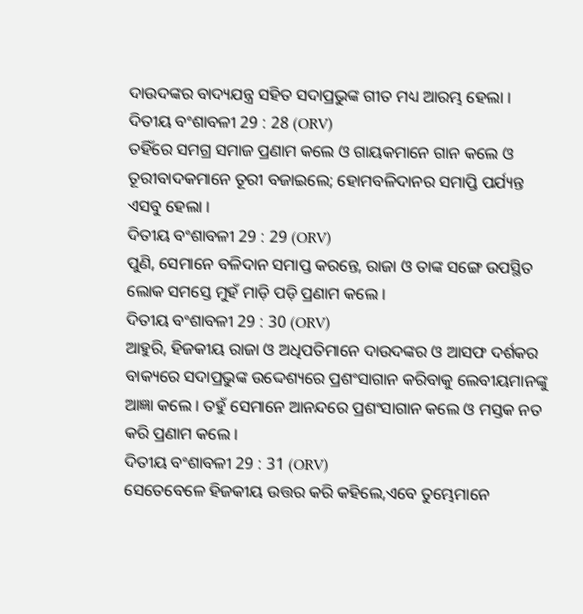ଦାଉଦଙ୍କର ବାଦ୍ୟଯନ୍ତ୍ର ସହିତ ସଦାପ୍ରଭୁଙ୍କ ଗୀତ ମଧ୍ୟ ଆରମ୍ଭ ହେଲା ।
ଦିତୀୟ ବଂଶାବଳୀ 29 : 28 (ORV)
ତହିଁରେ ସମଗ୍ର ସମାଜ ପ୍ରଣାମ କଲେ ଓ ଗାୟକମାନେ ଗାନ କଲେ ଓ ତୂରୀବାଦକମାନେ ତୂରୀ ବଜାଇଲେ; ହୋମବଳିଦାନର ସମାପ୍ତି ପର୍ଯ୍ୟନ୍ତ ଏସବୁ ହେଲା ।
ଦିତୀୟ ବଂଶାବଳୀ 29 : 29 (ORV)
ପୁଣି, ସେମାନେ ବଳିଦାନ ସମାପ୍ତ କରନ୍ତେ, ରାଜା ଓ ତାଙ୍କ ସଙ୍ଗେ ଉପସ୍ଥିତ ଲୋକ ସମସ୍ତେ ମୁହଁ ମାଡ଼ି ପଡ଼ି ପ୍ରଣାମ କଲେ ।
ଦିତୀୟ ବଂଶାବଳୀ 29 : 30 (ORV)
ଆହୁରି, ହିଜକୀୟ ରାଜା ଓ ଅଧିପତିମାନେ ଦାଉଦଙ୍କର ଓ ଆସଫ ଦର୍ଶକର ବାକ୍ୟରେ ସଦାପ୍ରଭୁଙ୍କ ଉଦ୍ଦେଶ୍ୟରେ ପ୍ରଶଂସାଗାନ କରିବାକୁ ଲେବୀୟମାନଙ୍କୁ ଆଜ୍ଞା କଲେ । ତହୁଁ ସେମାନେ ଆନନ୍ଦରେ ପ୍ରଶଂସାଗାନ କଲେ ଓ ମସ୍ତକ ନତ କରି ପ୍ରଣାମ କଲେ ।
ଦିତୀୟ ବଂଶାବଳୀ 29 : 31 (ORV)
ସେତେବେଳେ ହିଜକୀୟ ଉତ୍ତର କରି କହିଲେ,ଏବେ ତୁମ୍ଭେମାନେ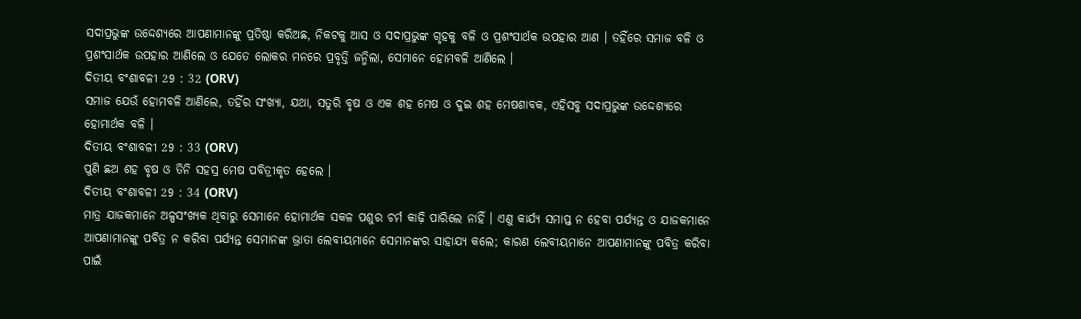ସଦାପ୍ରଭୁଙ୍କ ଉଦ୍ଦେଶ୍ୟରେ ଆପଣାମାନଙ୍କୁ ପ୍ରତିଷ୍ଠା କରିଅଛ, ନିକଟକୁ ଆସ ଓ ସଦାପ୍ରଭୁଙ୍କ ଗୃହକୁ ବଳି ଓ ପ୍ରଶଂସାର୍ଥକ ଉପହାର ଆଣ । ତହିଁରେ ସମାଜ ବଳି ଓ ପ୍ରଶଂସାର୍ଥକ ଉପହାର ଆଣିଲେ ଓ ଯେତେ ଲୋକର ମନରେ ପ୍ରବୃତ୍ତି ଜନ୍ମିଲା, ସେମାନେ ହୋମବଳି ଆଣିଲେ ।
ଦିତୀୟ ବଂଶାବଳୀ 29 : 32 (ORV)
ସମାଜ ଯେଉଁ ହୋମବଳି ଆଣିଲେ, ତହିଁର ସଂଖ୍ୟା, ଯଥା, ସତୁରି ବୃଷ ଓ ଏକ ଶହ ମେଷ ଓ ଦୁଇ ଶହ ମେଷଶାବକ, ଏହିସବୁ ସଦାପ୍ରଭୁଙ୍କ ଉଦ୍ଦେଶ୍ୟରେ ହୋମାର୍ଥକ ବଳି ।
ଦିତୀୟ ବଂଶାବଳୀ 29 : 33 (ORV)
ପୁଣି ଛଅ ଶହ ବୃଷ ଓ ତିନି ସହସ୍ର ମେଷ ପବିତ୍ରୀକୃତ ହେଲେ ।
ଦିତୀୟ ବଂଶାବଳୀ 29 : 34 (ORV)
ମାତ୍ର ଯାଜକମାନେ ଅଳ୍ପସଂଖ୍ୟକ ଥିବାରୁ ସେମାନେ ହୋମାର୍ଥକ ସକଳ ପଶୁର ଚର୍ମ କାଢ଼ି ପାରିଲେ ନାହିଁ । ଏଣୁ କାର୍ଯ୍ୟ ସମାପ୍ତ ନ ହେବା ପର୍ଯ୍ୟନ୍ତ ଓ ଯାଜକମାନେ ଆପଣାମାନଙ୍କୁ ପବିତ୍ର ନ କରିବା ପର୍ଯ୍ୟନ୍ତ ସେମାନଙ୍କ ଭ୍ରାତା ଲେବୀୟମାନେ ସେମାନଙ୍କର ସାହାଯ୍ୟ କଲେ; କାରଣ ଲେବୀୟମାନେ ଆପଣାମାନଙ୍କୁ ପବିତ୍ର କରିବା ପାଇଁ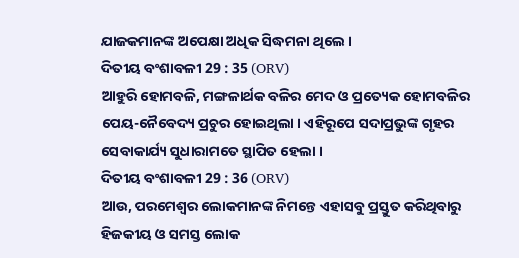ଯାଜକମାନଙ୍କ ଅପେକ୍ଷା ଅଧିକ ସିଦ୍ଧମନା ଥିଲେ ।
ଦିତୀୟ ବଂଶାବଳୀ 29 : 35 (ORV)
ଆହୁରି ହୋମବଳି, ମଙ୍ଗଳାର୍ଥକ ବଳିର ମେଦ ଓ ପ୍ରତ୍ୟେକ ହୋମବଳିର ପେୟ-ନୈବେଦ୍ୟ ପ୍ରଚୁର ହୋଇଥିଲା । ଏହିରୂପେ ସଦାପ୍ରଭୁଙ୍କ ଗୃହର ସେବାକାର୍ଯ୍ୟ ସୁଧାରାମତେ ସ୍ଥାପିତ ହେଲା ।
ଦିତୀୟ ବଂଶାବଳୀ 29 : 36 (ORV)
ଆଉ, ପରମେଶ୍ଵର ଲୋକମାନଙ୍କ ନିମନ୍ତେ ଏହାସବୁ ପ୍ରସ୍ତୁତ କରିଥିବାରୁ ହିଜକୀୟ ଓ ସମସ୍ତ ଲୋକ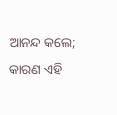ଆନନ୍ଦ କଲେ; କାରଣ ଏହି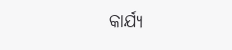କାର୍ଯ୍ୟ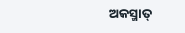ଅକସ୍ମାତ୍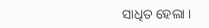ସାଧିତ ହେଲା ।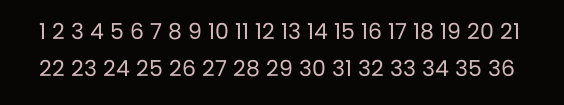1 2 3 4 5 6 7 8 9 10 11 12 13 14 15 16 17 18 19 20 21 22 23 24 25 26 27 28 29 30 31 32 33 34 35 36